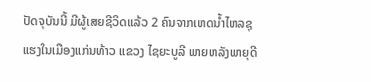ປັດຈຸບັນນີ້ ມີຜູ້ເສຍຊີວິດແລ້ວ 2 ຄົນຈາກເຫດນໍ້າໄຫລຊຸແຮງໃນເມືອງແກ່ນທ້າວ ແຂວງ ໄຊຍະບູລີ ພາຍຫລັງພາຍຸດີ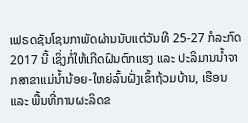ເຟຣດຊັນໂຊນກາພັດຜ່ານນັບແຕ່ວັນທີ 25-27 ກໍລະກົດ 2017 ນີ້ ເຊິ່ງກໍ່ໃຫ້ເກີດຝົນຕົກແຮງ ແລະ ປະລິມານນໍ້າຈາກສາຂາແມ່ນໍ້ານ້ອຍ-ໃຫຍ່ລົ້ນຝັ່ງເຂົ້າຖ້ວມບ້ານ, ເຮືອນ ແລະ ພື້ນທີ່ການຜະລິດຂ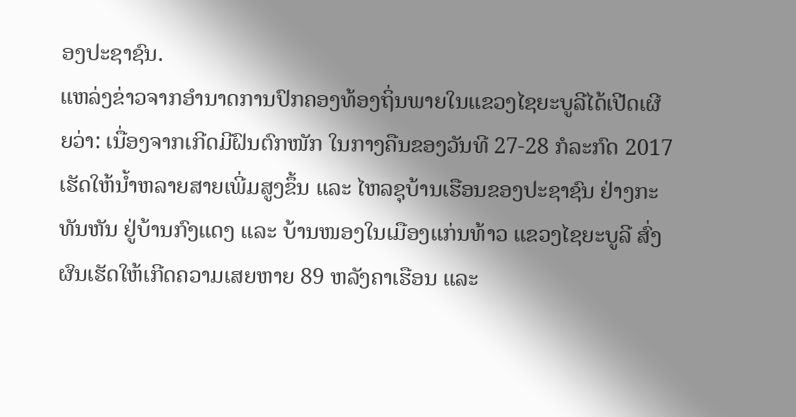ອງປະຊາຊົນ.
ແຫລ່ງຂ່າວຈາກອໍານາດການປົກຄອງທ້ອງຖິ່ນພາຍໃນແຂວງໄຊຍະບູລີໄດ້ເປີດເຜີຍວ່າ: ເນື່ອງຈາກເກີດມີຝົນຕົກໜັກ ໃນກາງຄືນຂອງວັນທີ 27-28 ກໍລະກົດ 2017 ເຮັດໃຫ້ນ້ຳຫລາຍສາຍເພີ່ມສູງຂຶ້ນ ແລະ ໄຫລຊຸບ້ານເຮືອນຂອງປະຊາຊົນ ຢ່າງກະທັນຫັນ ຢູ່ບ້ານກົງແດງ ແລະ ບ້ານໜອງໃນເມືອງແກ່ນທ້າວ ແຂວງໄຊຍະບູລີ ສົ່ງຜົນເຮັດໃຫ້ເກີດຄວາມເສຍຫາຍ 89 ຫລັງຄາເຮືອນ ແລະ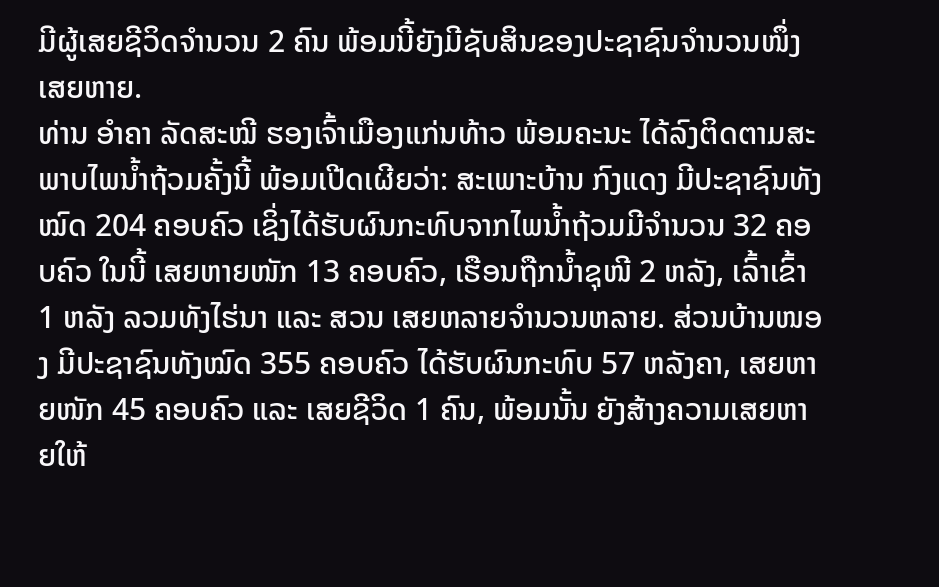ມີຜູ້ເສຍຊີວິດຈຳນວນ 2 ຄົນ ພ້ອມນີ້ຍັງມີຊັບສິນຂອງປະຊາຊົນຈໍານວນໜຶ່ງເສຍຫາຍ.
ທ່ານ ອຳຄາ ລັດສະໝີ ຮອງເຈົ້າເມືອງແກ່ນທ້າວ ພ້ອມຄະນະ ໄດ້ລົງຕິດຕາມສະພາບໄພນ້ຳຖ້ວມຄັ້ງນີ້ ພ້ອມເປີດເຜີຍວ່າ: ສະເພາະບ້ານ ກົງແດງ ມີປະຊາຊົນທັງໝົດ 204 ຄອບຄົວ ເຊິ່ງໄດ້ຮັບຜົນກະທົບຈາກໄພນ້ຳຖ້ວມມີຈຳນວນ 32 ຄອບຄົວ ໃນນີ້ ເສຍຫາຍໜັກ 13 ຄອບຄົວ, ເຮືອນຖືກນ້ຳຊຸໜີ 2 ຫລັງ, ເລົ້າເຂົ້າ 1 ຫລັງ ລວມທັງໄຮ່ນາ ແລະ ສວນ ເສຍຫລາຍຈຳນວນຫລາຍ. ສ່ວນບ້ານໜອງ ມີປະຊາຊົນທັງໝົດ 355 ຄອບຄົວ ໄດ້ຮັບຜົນກະທົບ 57 ຫລັງຄາ, ເສຍຫາຍໜັກ 45 ຄອບຄົວ ແລະ ເສຍຊີວິດ 1 ຄົນ, ພ້ອມນັ້ນ ຍັງສ້າງຄວາມເສຍຫາຍໃຫ້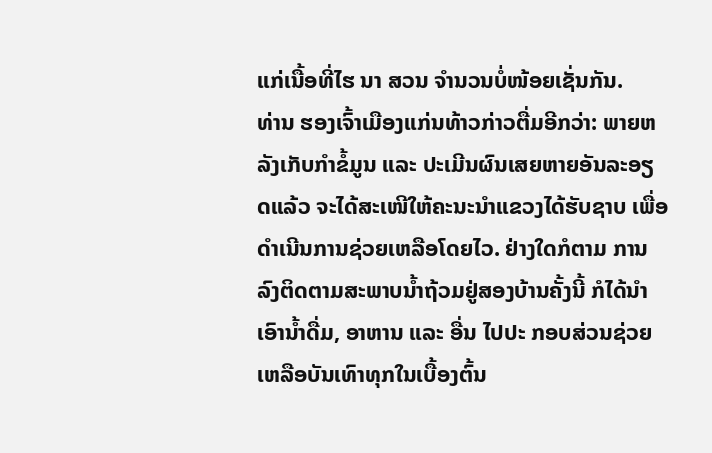ແກ່ເນື້ອທີ່ໄຮ ນາ ສວນ ຈຳນວນບໍ່ໜ້ອຍເຊັ່ນກັນ.
ທ່ານ ຮອງເຈົ້າເມືອງແກ່ນທ້າວກ່າວຕື່ມອີກວ່າ: ພາຍຫລັງເກັບກຳຂໍ້ມູນ ແລະ ປະເມີນຜົນເສຍຫາຍອັນລະອຽດແລ້ວ ຈະໄດ້ສະເໜີໃຫ້ຄະນະນຳແຂວງໄດ້ຮັບຊາບ ເພື່ອດຳເນີນການຊ່ວຍເຫລືອໂດຍໄວ. ຢ່າງໃດກໍຕາມ ການລົງຕິດຕາມສະພາບນ້ຳຖ້ວມຢູ່ສອງບ້ານຄັ້ງນີ້ ກໍໄດ້ນຳເອົານ້ຳດື່ມ, ອາຫານ ແລະ ອື່ນ ໄປປະ ກອບສ່ວນຊ່ວຍເຫລືອບັນເທົາທຸກໃນເບື້ອງຕົ້ນ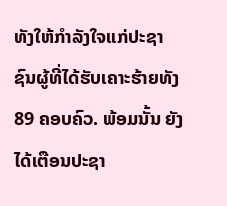ທັງໃຫ້ກຳລັງໃຈແກ່ປະຊາຊົນຜູ້ທີ່ໄດ້ຮັບເຄາະຮ້າຍທັງ 89 ຄອບຄົວ. ພ້ອມນັ້ນ ຍັງໄດ້ເຕືອນປະຊາ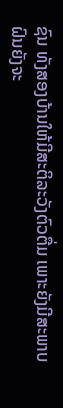ຊົນ ທັງສອງບ້ານໃຫ້ມີສະຕິລະວັງຕົວຕື່ມ ເພາະຍັງມີສະພາບຝົນຍັງຈະ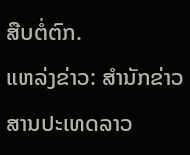ສືບຕໍ່ຕົກ.
ແຫລ່ງຂ່າວ: ສຳນັກຂ່າວສານປະເທດລາວ